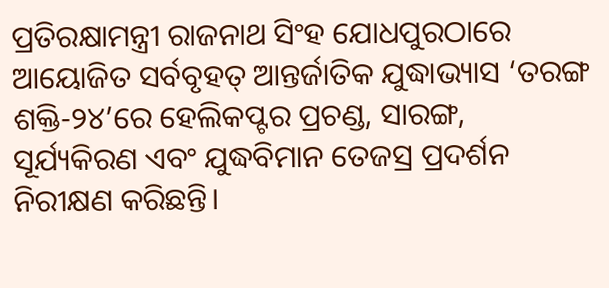ପ୍ରତିରକ୍ଷାମନ୍ତ୍ରୀ ରାଜନାଥ ସିଂହ ଯୋଧପୁରଠାରେ ଆୟୋଜିତ ସର୍ବବୃହତ୍ ଆନ୍ତର୍ଜାତିକ ଯୁଦ୍ଧାଭ୍ୟାସ ‘ତରଙ୍ଗ ଶକ୍ତି-୨୪’ରେ ହେଲିକପ୍ଟର ପ୍ରଚଣ୍ଡ, ସାରଙ୍ଗ, ସୂର୍ଯ୍ୟକିରଣ ଏବଂ ଯୁଦ୍ଧବିମାନ ତେଜସ୍ର ପ୍ରଦର୍ଶନ ନିରୀକ୍ଷଣ କରିଛନ୍ତି।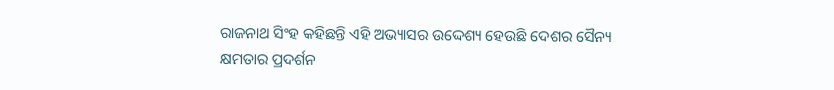ରାଜନାଥ ସିଂହ କହିଛନ୍ତି ଏହି ଅଭ୍ୟାସର ଉଦ୍ଦେଶ୍ୟ ହେଉଛି ଦେଶର ସୈନ୍ୟ କ୍ଷମତାର ପ୍ରଦର୍ଶନ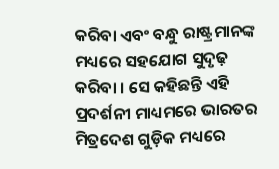କରିବା ଏବଂ ବନ୍ଧୁ ରାଷ୍ଟ୍ରମାନଙ୍କ ମଧ୍ୟରେ ସହଯୋଗ ସୁଦୃଢ଼ କରିବା । ସେ କହିଛନ୍ତି ଏହି ପ୍ରଦର୍ଶନୀ ମାଧ୍ୟମରେ ଭାରତର ମିତ୍ରଦେଶ ଗୁଡ଼ିକ ମଧ୍ୟରେ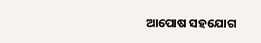ଆପୋଷ ସହଯୋଗ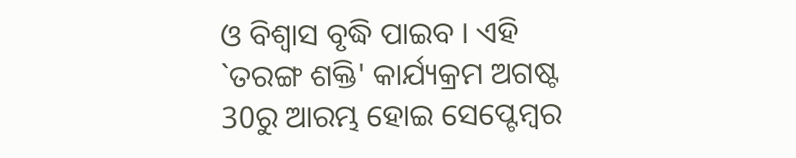ଓ ବିଶ୍ବାସ ବୃଦ୍ଧି ପାଇବ । ଏହି `ତରଙ୍ଗ ଶକ୍ତି' କାର୍ଯ୍ୟକ୍ରମ ଅଗଷ୍ଟ 30ରୁ ଆରମ୍ଭ ହୋଇ ସେପ୍ଟେମ୍ବର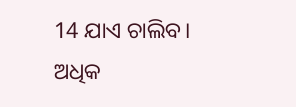14 ଯାଏ ଚାଲିବ।
ଅଧିକ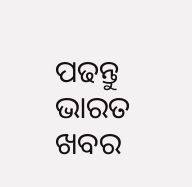ପଢନ୍ତୁ ଭାରତ ଖବର